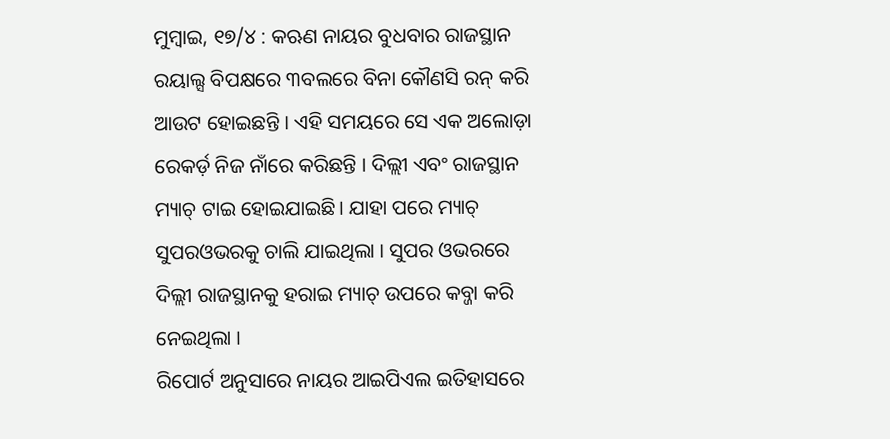ମୁମ୍ବାଇ, ୧୭/୪ : କଋଣ ନାୟର ବୁଧବାର ରାଜସ୍ଥାନ ରୟାଲ୍ସ ବିପକ୍ଷରେ ୩ବଲରେ ବିନା କୌଣସି ରନ୍ କରି ଆଉଟ ହୋଇଛନ୍ତି । ଏହି ସମୟରେ ସେ ଏକ ଅଲୋଡ଼ା ରେକର୍ଡ଼ ନିଜ ନାଁରେ କରିଛନ୍ତି । ଦିଲ୍ଲୀ ଏବଂ ରାଜସ୍ଥାନ ମ୍ୟାଚ୍ ଟାଇ ହୋଇଯାଇଛି। ଯାହା ପରେ ମ୍ୟାଚ୍ ସୁପରଓଭରକୁ ଚାଲି ଯାଇଥିଲା । ସୁପର ଓଭରରେ ଦିଲ୍ଲୀ ରାଜସ୍ଥାନକୁ ହରାଇ ମ୍ୟାଚ୍ ଉପରେ କବ୍ଜା କରି ନେଇଥିଲା ।
ରିପୋର୍ଟ ଅନୁସାରେ ନାୟର ଆଇପିଏଲ ଇତିହାସରେ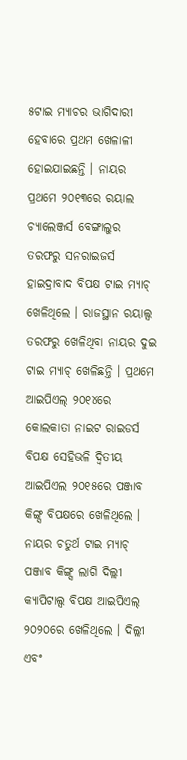୫ଟାଇ ମ୍ୟାଚର ଭାଗିଦାରୀ ହେବାରେ ପ୍ରଥମ ଖେଳାଳୀ ହୋଇଯାଇଛନ୍ତି । ନାୟର ପ୍ରଥମେ ୨୦୧୩ରେ ରୟାଲ ଚ୍ୟାଲେଞ୍ଜର୍ସ ବେଙ୍ଗାଲୁର ତରଫରୁ ସନରାଇଜର୍ସ ହାଇଦ୍ରାବାଦ ବିପକ୍ଷ ଟାଇ ମ୍ୟାଚ୍ ଖେଳିଥିଲେ । ରାଜସ୍ଥାନ ରୟାଲ୍ସ ତରଫରୁ ଖେଳିଥିବା ନାୟର ଦୁଇ ଟାଇ ମ୍ୟାଚ୍ ଖେଳିଛନ୍ତି । ପ୍ରଥମେ ଆଇପିଏଲ୍ ୨୦୧୪ରେ କୋଲକାତା ନାଇଟ ରାଇଡର୍ସ ବିପକ୍ଷ ସେହିଭଳି ଦ୍ବିତୀୟ ଆଇପିଏଲ ୨୦୧୫ରେ ପଞ୍ଜାବ କିଙ୍ଗ୍ସ ବିପକ୍ଷରେ ଖେଳିଥିଲେ ।
ନାୟର ଚତୁର୍ଥ ଟାଇ ମ୍ୟାଚ୍ ପଞ୍ଜାବ କିଙ୍ଗ୍ସ ଲାଗି ଦିଲ୍ଲୀ କ୍ୟାପିଟାଲ୍ସ ବିପକ୍ଷ ଆଇପିଏଲ୍ ୨୦୨୦ରେ ଖେଳିଥିଲେ । ଦିଲ୍ଲୀ ଏବଂ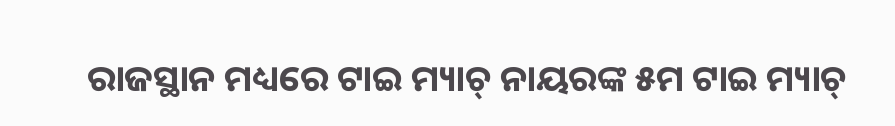ରାଜସ୍ଥାନ ମଧ୍ୟରେ ଟାଇ ମ୍ୟାଚ୍ ନାୟରଙ୍କ ୫ମ ଟାଇ ମ୍ୟାଚ୍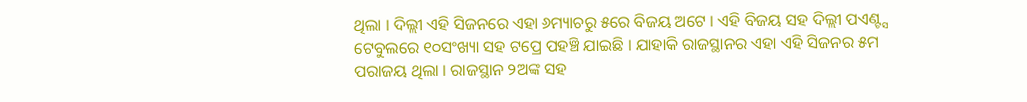ଥିଲା । ଦିଲ୍ଲୀ ଏହି ସିଜନରେ ଏହା ୬ମ୍ୟାଚରୁ ୫ରେ ବିଜୟ ଅଟେ । ଏହି ବିଜୟ ସହ ଦିଲ୍ଲୀ ପଏଣ୍ଟ୍ସ ଟେବୁଲରେ ୧୦ସଂଖ୍ୟା ସହ ଟପ୍ରେ ପହଞ୍ଚି ଯାଇଛି । ଯାହାକି ରାଜସ୍ଥାନର ଏହା ଏହି ସିଜନର ୫ମ ପରାଜୟ ଥିଲା । ରାଜସ୍ଥାନ ୨ଅଙ୍କ ସହ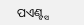ପଏଣ୍ଟ୍ସ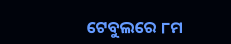ଟେବୁଲରେ ୮ମ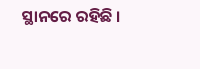ସ୍ଥାନରେ ରହିଛି ।